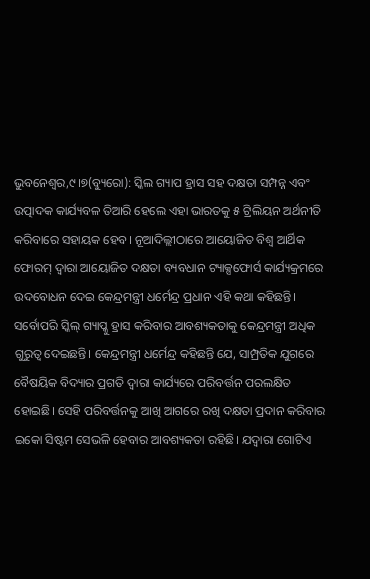ଭୁବନେଶ୍ୱର,୯।୭(ବ୍ୟୁରୋ): ସ୍କିଲ ଗ୍ୟାପ ହ୍ରାସ ସହ ଦକ୍ଷତା ସମ୍ପନ୍ନ ଏବଂ ଉତ୍ପାଦକ କାର୍ଯ୍ୟବଳ ତିଆରି ହେଲେ ଏହା ଭାରତକୁ ୫ ଟ୍ରିଲିୟନ ଅର୍ଥନୀତି କରିବାରେ ସହାୟକ ହେବ। ନୂଆଦିଲ୍ଲୀଠାରେ ଆୟୋଜିତ ବିଶ୍ୱ ଆର୍ଥିକ ଫୋରମ୍ ଦ୍ୱାରା ଆୟୋଜିତ ଦକ୍ଷତା ବ୍ୟବଧାନ ଟ୍ୟାକ୍ସଫୋର୍ସ କାର୍ଯ୍ୟକ୍ରମରେ ଉଦବୋଧନ ଦେଇ କେନ୍ଦ୍ରମନ୍ତ୍ରୀ ଧର୍ମେନ୍ଦ୍ର ପ୍ରଧାନ ଏହି କଥା କହିଛନ୍ତି। ସର୍ବୋପରି ସ୍କିଲ୍ ଗ୍ୟାପ୍କୁ ହ୍ରାସ କରିବାର ଆବଶ୍ୟକତାକୁ କେନ୍ଦ୍ରମନ୍ତ୍ରୀ ଅଧିକ ଗୁରୁତ୍ୱ ଦେଇଛନ୍ତି। କେନ୍ଦ୍ରମନ୍ତ୍ରୀ ଧର୍ମେନ୍ଦ୍ର କହିଛନ୍ତି ଯେ, ସାମ୍ପ୍ରତିକ ଯୁଗରେ ବୈଷୟିକ ବିଦ୍ୟାର ପ୍ରଗତି ଦ୍ୱାରା କାର୍ଯ୍ୟରେ ପରିବର୍ତ୍ତନ ପରଲକ୍ଷିତ ହୋଇଛି। ସେହି ପରିବର୍ତ୍ତନକୁ ଆଖି ଆଗରେ ରଖି ଦକ୍ଷତା ପ୍ରଦାନ କରିବାର ଇକୋ ସିଷ୍ଟମ ସେଭଳି ହେବାର ଆବଶ୍ୟକତା ରହିଛି। ଯଦ୍ୱାରା ଗୋଟିଏ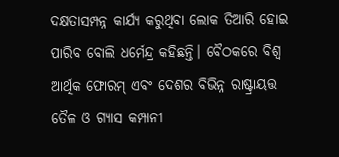ଦକ୍ଷତାସମ୍ପନ୍ନ କାର୍ଯ୍ୟ କରୁଥିବା ଲୋକ ତିଆରି ହୋଇ ପାରିବ ବୋଲି ଧର୍ମେନ୍ଦ୍ର କହିଛନ୍ତି। ବୈଠକରେ ବିଶ୍ୱ ଆର୍ଥିକ ଫୋରମ୍ ଏବଂ ଦେଶର ବିଭିନ୍ନ ରାଷ୍ଟ୍ରାୟତ୍ତ ତୈଳ ଓ ଗ୍ୟାସ କମ୍ପାନୀ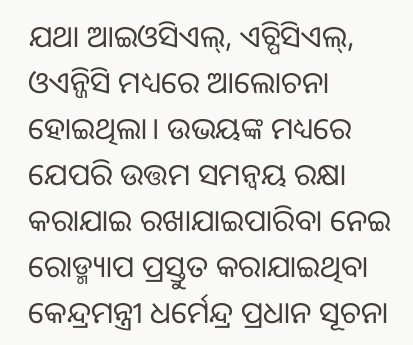ଯଥା ଆଇଓସିଏଲ୍, ଏଚ୍ପିସିଏଲ୍, ଓଏନ୍ଜିସି ମଧ୍ୟରେ ଆଲୋଚନା ହୋଇଥିଲା। ଉଭୟଙ୍କ ମଧ୍ୟରେ ଯେପରି ଉତ୍ତମ ସମନ୍ବୟ ରକ୍ଷା କରାଯାଇ ରଖାଯାଇପାରିବା ନେଇ ରୋଡ୍ମ୍ୟାପ ପ୍ରସ୍ତୁତ କରାଯାଇଥିବା କେନ୍ଦ୍ରମନ୍ତ୍ରୀ ଧର୍ମେନ୍ଦ୍ର ପ୍ରଧାନ ସୂଚନା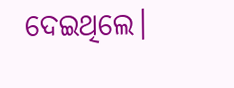ଦେଇଥିଲେ।